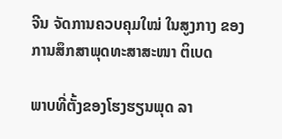ຈີນ ຈັດການຄວບຄຸມໃໝ່ ໃນສູງກາງ ຂອງການສຶກສາພຸດທະສາສະໜາ ຕິເບດ

ພາບທີ່ຕັ້ງຂອງໂຮງຮຽນພຸດ ລາ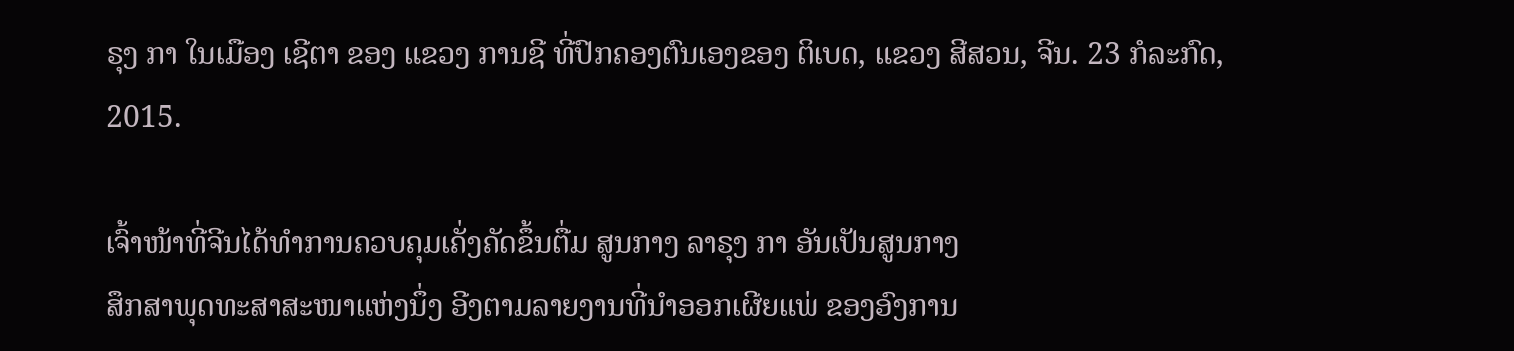ຣຸງ ກາ ໃນເມືອງ ເຊີຕາ ຂອງ ແຂວງ ການຊີ ທີ່ປົກຄອງຕົນເອງຂອງ ຕິເບດ, ແຂວງ ສີສວນ, ຈີນ. 23 ກໍລະກົດ, 2015.

ເຈົ້າໜ້າທີ່ຈີນໄດ້ທຳການຄວບຄຸມເຄັ່ງຄັດຂຶ້ນຕື່ມ ສູນກາງ ລາຣຸງ ກາ ອັນເປັນສູນກາງ
ສຶກສາພຸດທະສາສະໜາແຫ່ງນຶ່ງ ອີງຕາມລາຍງານທີ່ນຳອອກເຜີຍແພ່ ຂອງອົງການ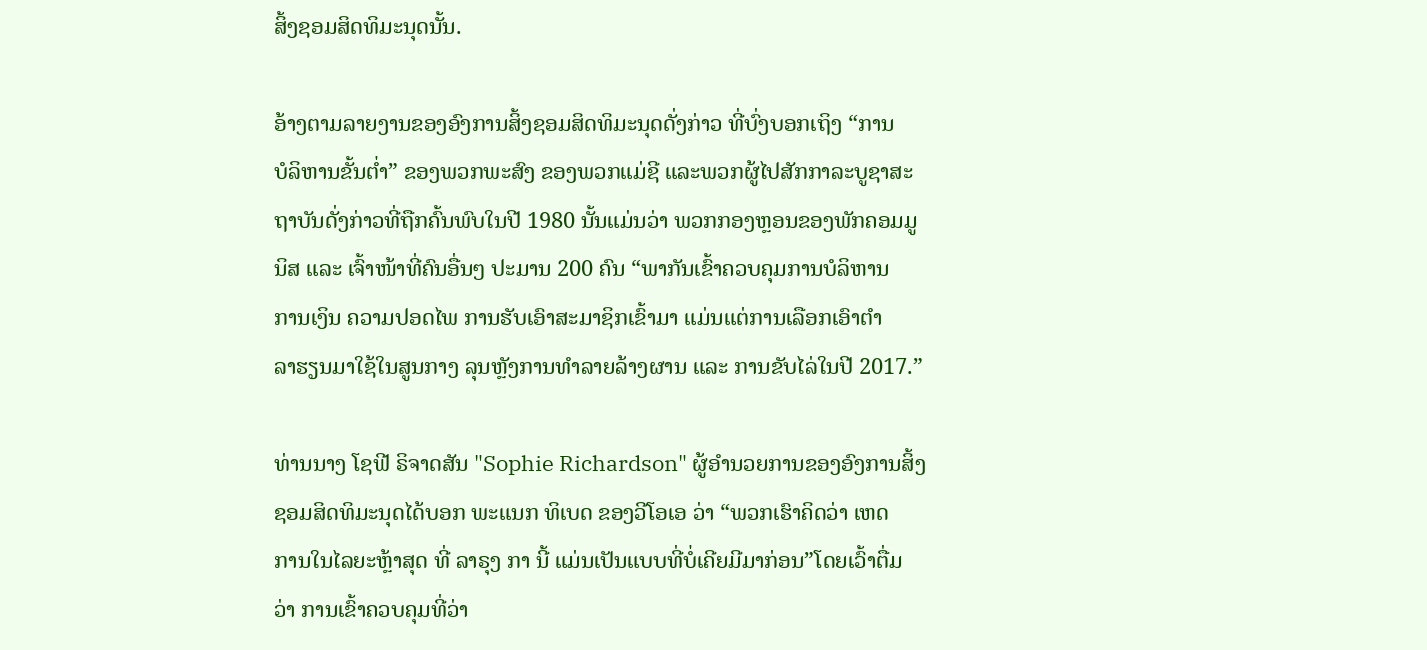ສິ້ງຊອມສິດທິມະນຸດນັ້ນ.

ອ້າງຕາມລາຍງານຂອງອົງການສິ້ງຊອມສິດທິມະນຸດດັ່ງກ່າວ ທີ່ບົ່ງບອກເຖິງ “ການ
ບໍລິຫານຂັ້ນຕໍ່າ” ຂອງພວກພະສົງ ຂອງພວກແມ່ຊີ ແລະພວກຜູ້ໄປສັກກາລະບູຊາສະ
ຖາບັນດັ່ງກ່າວທີ່ຖືກຄົ້ນພົບໃນປີ 1980 ນັ້ນແມ່ນວ່າ ພວກກອງຫຼອນຂອງພັກຄອມມູ
ນິສ ແລະ ເຈົ້າໜ້າທີ່ຄົນອື່ນໆ ປະມານ 200 ຄົນ “ພາກັນເຂົ້າຄວບຄຸມການບໍລິຫານ
ການເງິນ ຄວາມປອດໄພ ການຮັບເອົາສະມາຊິກເຂົ້າມາ ແມ່ນແຕ່ການເລືອກເອົາຕຳ
ລາຮຽນມາໃຊ້ໃນສູນກາງ ລຸນຫຼັງການທຳລາຍລ້າງຜານ ແລະ ການຂັບໄລ່ໃນປີ 2017.”

ທ່ານນາງ ໂຊຟີ ຣິຈາດສັນ "Sophie Richardson" ຜູ້ອຳນວຍການຂອງອົງການສິ້ງ
ຊອມສິດທິມະນຸດໄດ້ບອກ ພະແນກ ທິເບດ ຂອງວີໂອເອ ວ່າ “ພວກເຮົາຄິດວ່າ ເຫດ
ການໃນໄລຍະຫຼ້າສຸດ ທີ່ ລາຣຸງ ກາ ນີ້ ແມ່ນເປັນແບບທີ່ບໍ່ເຄີຍມີມາກ່ອນ”ໂດຍເວົ້າຕື່ມ
ວ່າ ການເຂົ້າຄວບຄຸມທີ່ວ່າ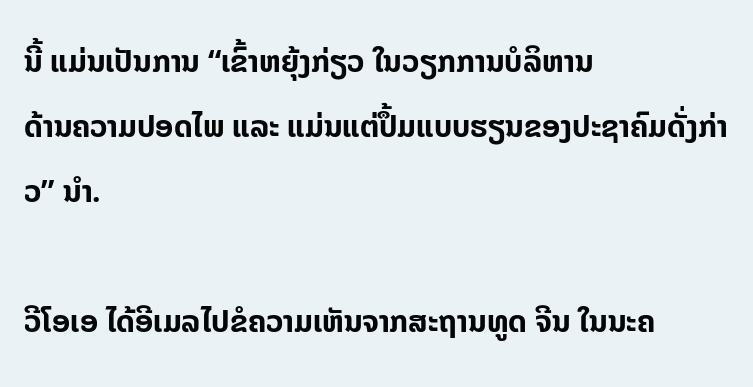ນີ້ ແມ່ນເປັນການ “ເຂົ້າຫຍຸ້ງກ່ຽວ ໃນວຽກການບໍລິຫານ
ດ້ານຄວາມປອດໄພ ແລະ ແມ່ນແຕ່ປຶ້ມແບບຮຽນຂອງປະຊາຄົມດັ່ງກ່າວ” ນຳ.

ວີໂອເອ ໄດ້ອີເມລໄປຂໍຄວາມເຫັນຈາກສະຖານທູດ ຈີນ ໃນນະຄ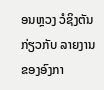ອນຫຼວງ ວໍຊິງຕັນ
ກ່ຽວກັບ ລາຍງານຂອງອົງກາ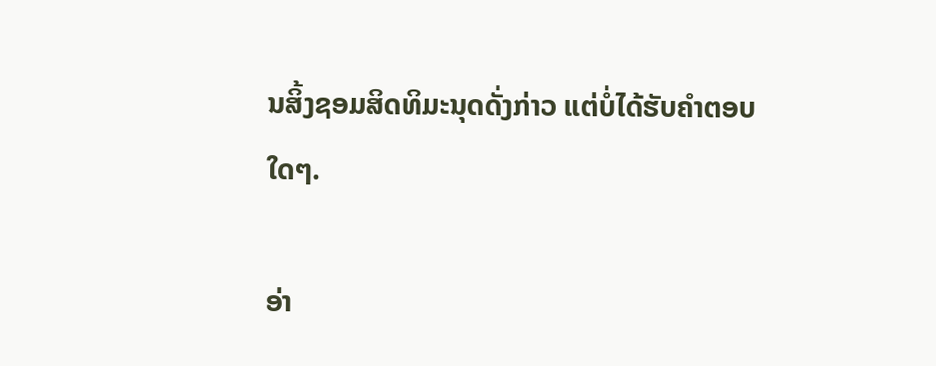ນສິ້ງຊອມສິດທິມະນຸດດັ່ງກ່າວ ແຕ່ບໍ່ໄດ້ຮັບຄຳຕອບ
ໃດໆ.

ອ່າ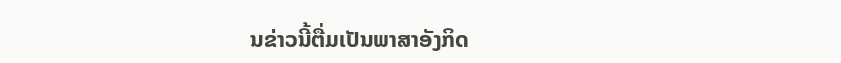ນຂ່າວນີ້ຕື່ມເປັນພາສາອັງກິດ